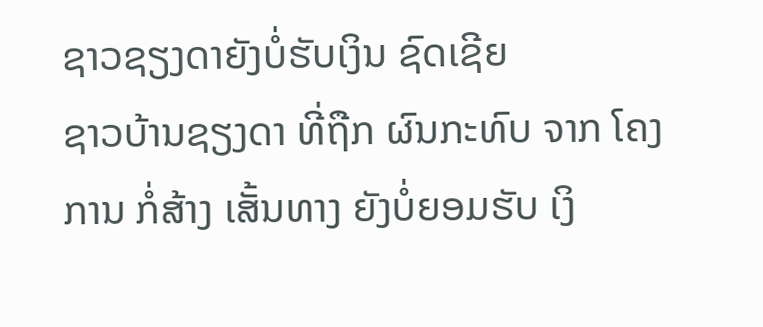ຊາວຊຽງດາຍັງບໍ່ຮັບເງິນ ຊົດເຊີຍ
ຊາວບ້ານຊຽງດາ ທີ່ຖືກ ຜົນກະທົບ ຈາກ ໂຄງການ ກໍ່ສ້າງ ເສັ້ນທາງ ຍັງບໍ່ຍອມຮັບ ເງິ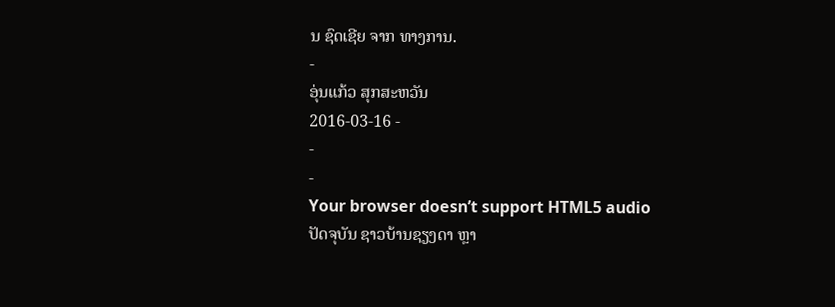ນ ຊົດເຊີຍ ຈາກ ທາງການ.
-
ອຸ່ນແກ້ວ ສຸກສະຫວັນ
2016-03-16 -
-
-
Your browser doesn’t support HTML5 audio
ປັດຈຸບັນ ຊາວບ້ານຊຽງດາ ຫຼາ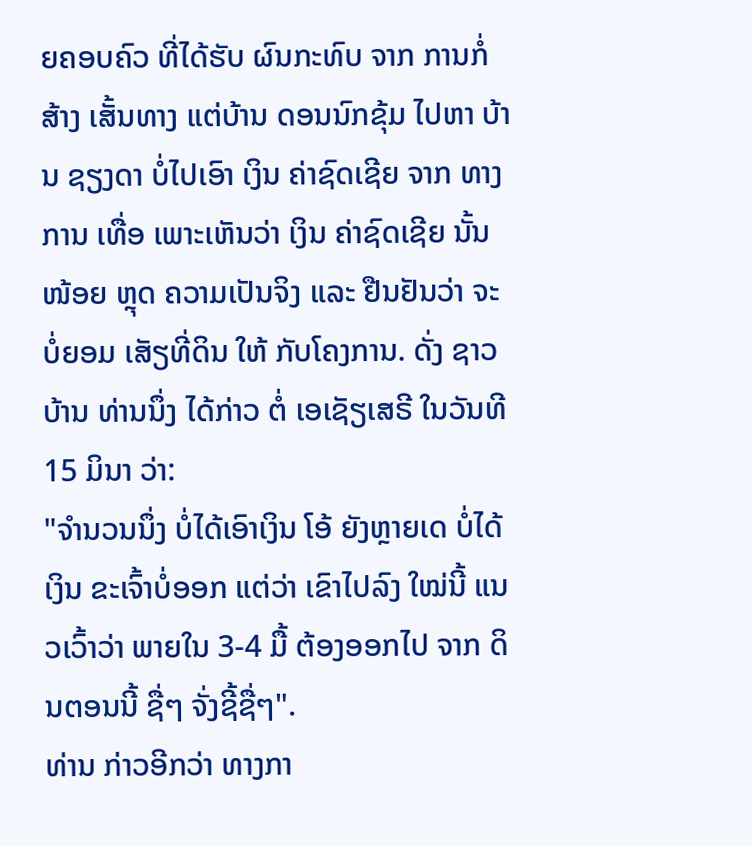ຍຄອບຄົວ ທີ່ໄດ້ຮັບ ຜົນກະທົບ ຈາກ ການກໍ່ສ້າງ ເສັ້ນທາງ ແຕ່ບ້ານ ດອນນົກຂຸ້ມ ໄປຫາ ບ້ານ ຊຽງດາ ບໍ່ໄປເອົາ ເງິນ ຄ່າຊົດເຊີຍ ຈາກ ທາງການ ເທື່ອ ເພາະເຫັນວ່າ ເງິນ ຄ່າຊົດເຊີຍ ນັ້ນໜ້ອຍ ຫຼຸດ ຄວາມເປັນຈິງ ແລະ ຢືນຢັນວ່າ ຈະບໍ່ຍອມ ເສັຽທີ່ດິນ ໃຫ້ ກັບໂຄງການ. ດັ່ງ ຊາວບ້ານ ທ່ານນຶ່ງ ໄດ້ກ່າວ ຕໍ່ ເອເຊັຽເສຣີ ໃນວັນທີ 15 ມິນາ ວ່າ:
"ຈໍານວນນຶ່ງ ບໍ່ໄດ້ເອົາເງິນ ໂອ້ ຍັງຫຼາຍເດ ບໍ່ໄດ້ເງິນ ຂະເຈົ້າບໍ່ອອກ ແຕ່ວ່າ ເຂົາໄປລົງ ໃໝ່ນີ້ ແນວເວົ້າວ່າ ພາຍໃນ 3-4 ມື້ ຕ້ອງອອກໄປ ຈາກ ດິນຕອນນີ້ ຊື່ໆ ຈັ່ງຊີ້ຊື່ໆ".
ທ່ານ ກ່າວອີກວ່າ ທາງກາ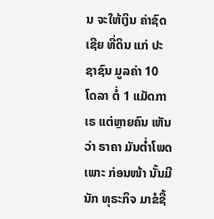ນ ຈະໃຫ້ເງິນ ຄ່າຊົດເຊີຍ ທີ່ດິນ ແກ່ ປະຊາຊົນ ມູລຄ່າ 10 ໂດລາ ຕໍ່ 1 ແມັດກາເຣ ແຕ່ຫຼາຍຄົນ ເຫັນວ່າ ຣາຄາ ມັນຕໍ່າໂພດ ເພາະ ກ່ອນໜ້າ ນັ້ນມີນັກ ທຸຣະກິຈ ມາຂໍຊື້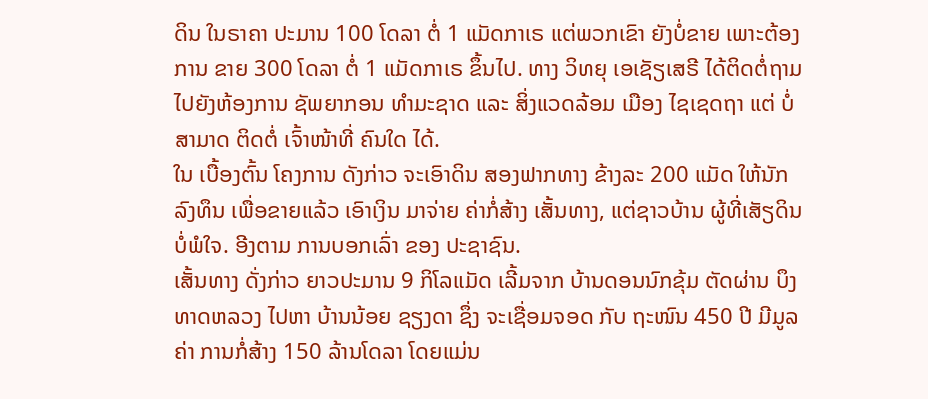ດິນ ໃນຣາຄາ ປະມານ 100 ໂດລາ ຕໍ່ 1 ແມັດກາເຣ ແຕ່ພວກເຂົາ ຍັງບໍ່ຂາຍ ເພາະຕ້ອງການ ຂາຍ 300 ໂດລາ ຕໍ່ 1 ແມັດກາເຣ ຂຶ້ນໄປ. ທາງ ວິທຍຸ ເອເຊັຽເສຣີ ໄດ້ຕິດຕໍ່ຖາມ ໄປຍັງຫ້ອງການ ຊັພຍາກອນ ທໍາມະຊາດ ແລະ ສິ່ງແວດລ້ອມ ເມືອງ ໄຊເຊດຖາ ແຕ່ ບໍ່ສາມາດ ຕິດຕໍ່ ເຈົ້າໜ້າທີ່ ຄົນໃດ ໄດ້.
ໃນ ເບື້ອງຕົ້ນ ໂຄງການ ດັງກ່າວ ຈະເອົາດິນ ສອງຟາກທາງ ຂ້າງລະ 200 ແມັດ ໃຫ້ນັກລົງທຶນ ເພື່ອຂາຍແລ້ວ ເອົາເງິນ ມາຈ່າຍ ຄ່າກໍ່ສ້າງ ເສັ້ນທາງ, ແຕ່ຊາວບ້ານ ຜູ້ທີ່ເສັຽດິນ ບໍ່ພໍໃຈ. ອີງຕາມ ການບອກເລົ່າ ຂອງ ປະຊາຊົນ.
ເສັ້ນທາງ ດັ່ງກ່າວ ຍາວປະມານ 9 ກິໂລແມັດ ເລີ້ມຈາກ ບ້ານດອນນົກຂຸ້ມ ຕັດຜ່ານ ບຶງທາດຫລວງ ໄປຫາ ບ້ານນ້ອຍ ຊຽງດາ ຊຶ່ງ ຈະເຊື່ອມຈອດ ກັບ ຖະໜົນ 450 ປີ ມີມູລຄ່າ ການກໍ່ສ້າງ 150 ລ້ານໂດລາ ໂດຍແມ່ນ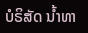ບໍຣິສັດ ນໍ້າທາ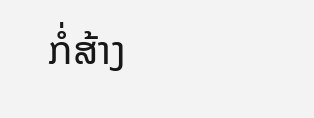ກໍ່ສ້າງ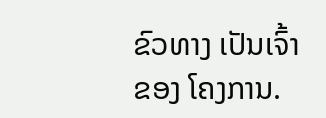ຂົວທາງ ເປັນເຈົ້າຂອງ ໂຄງການ.